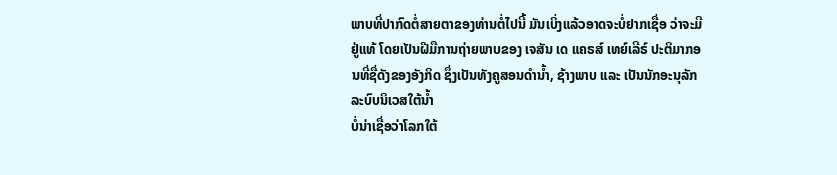ພາບທີ່ປາກົດຕໍ່ສາຍຕາຂອງທ່ານຕໍ່ໄປນີ້ ມັນເບິ່ງແລ້ວອາດຈະບໍ່ຢາກເຊື່ອ ວ່າຈະມີຢູ່ແທ້ ໂດຍເປັນຝີມືການຖ່າຍພາບຂອງ ເຈສັນ ເດ ແຄຣສ໌ ເທຍ໌ເລີຣ໌ ປະຕິມາກອນທີ່ຊື່ດັງຂອງອັງກິດ ຊຶ່ງເປັນທັງຄູສອນດໍານໍ້າ, ຊ້າງພາບ ແລະ ເປັນນັກອະນຸລັກລະບົບນິເວສໃຕ້ນໍ້າ
ບໍ່ນ່າເຊື່ອວ່າໂລກໃຕ້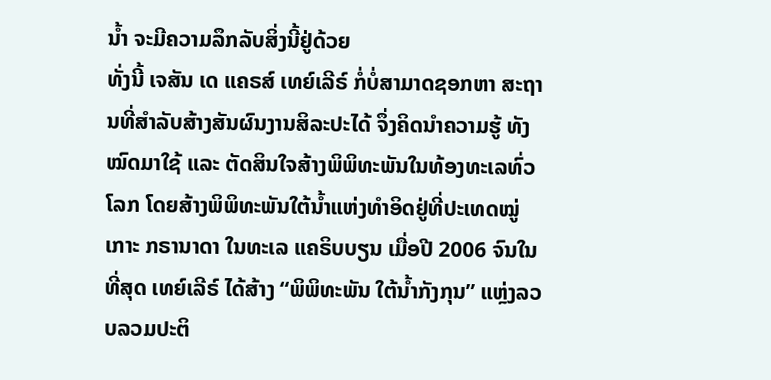ນໍ້າ ຈະມີຄວາມລຶກລັບສິ່ງນີ້ຢູ່ດ້ວຍ
ທັ່ງນີ້ ເຈສັນ ເດ ແຄຣສ໌ ເທຍ໌ເລີຣ໌ ກໍ່ບໍ່ສາມາດຊອກຫາ ສະຖານທີ່ສໍາລັບສ້າງສັນຜົນງານສິລະປະໄດ້ ຈຶ່ງຄິດນໍາຄວາມຮູ້ ທັງໝົດມາໃຊ້ ແລະ ຕັດສິນໃຈສ້າງພິພິທະພັນໃນທ້ອງທະເລທົ່ວໂລກ ໂດຍສ້າງພິພິທະພັນໃຕ້ນໍ້າແຫ່ງທໍາອິດຢູ່ທີ່ປະເທດໝູ່ເກາະ ກຣານາດາ ໃນທະເລ ແຄຣິບບຽນ ເມື່ອປີ 2006 ຈົນໃນທີ່ສຸດ ເທຍ໌ເລີຣ໌ ໄດ້ສ້າງ “ພິພິທະພັນ ໃຕ້ນໍ້າກັງກຸນ” ແຫຼ່ງລວບລວມປະຕິ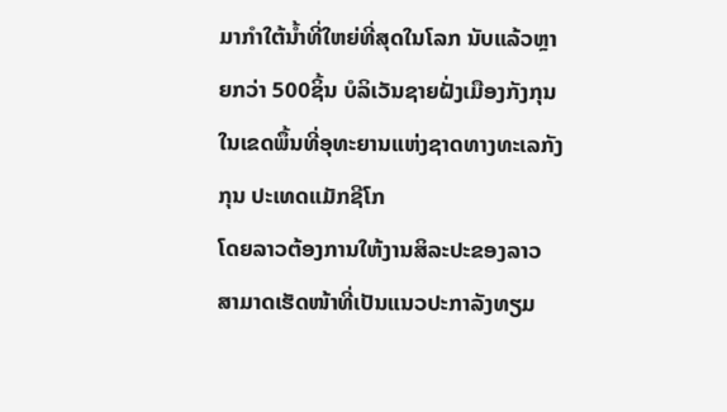ມາກໍາໃຕ້ນໍ້າທີ່ໃຫຍ່ທີ່ສຸດໃນໂລກ ນັບແລ້ວຫຼາຍກວ່າ 500ຊິ້ນ ບໍລິເວັນຊາຍຝັ່ງເມືອງກັງກຸນ ໃນເຂດພຶ້ນທີ່ອຸທະຍານແຫ່ງຊາດທາງທະເລກັງກຸນ ປະເທດແມັກຊີໂກ
ໂດຍລາວຕ້ອງການໃຫ້ງານສິລະປະຂອງລາວ ສາມາດເຮັດໜ້າທີ່ເປັນແນວປະກາລັງທຽມ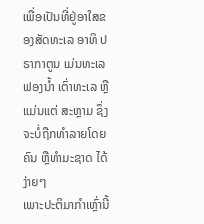ເພື່ອເປັນທີ່ຢູ່ອາໃສຂອງສັດທະເລ ອາທິ ປຣາກາຕູນ ເມ່ນທະເລ ຟອງນໍ້າ ເຕົ່າທະເລ ຫຼື ແມ່ນແຕ່ ສະຫຼາມ ຊຶ່ງຈະບໍ່ຖືກທໍາລາຍໂດຍຄົນ ຫຼືທໍາມະຊາດ ໄດ້ງ່າຍໆ
ເພາະປະຕິມາກໍາເຫຼົ່ານີ້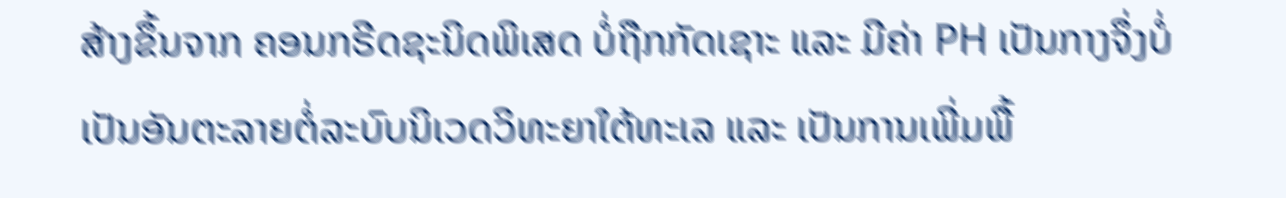ສ້າງຂຶ້ນຈາກ ຄອນກຣີດຊະນິດພິເສດ ບໍ່ຖືກກັດເຊາະ ແລະ ມີຄ່າ PH ເປັນກາງຈຶ່ງບໍ່ເປັນອັນຕະລາຍຕໍ່ລະບົບນິເວດວິທະຍາໃຕ້ທະເລ ແລະ ເປັນການເພີ່ມພື້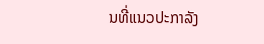ນທີ່ແນວປະກາລັງ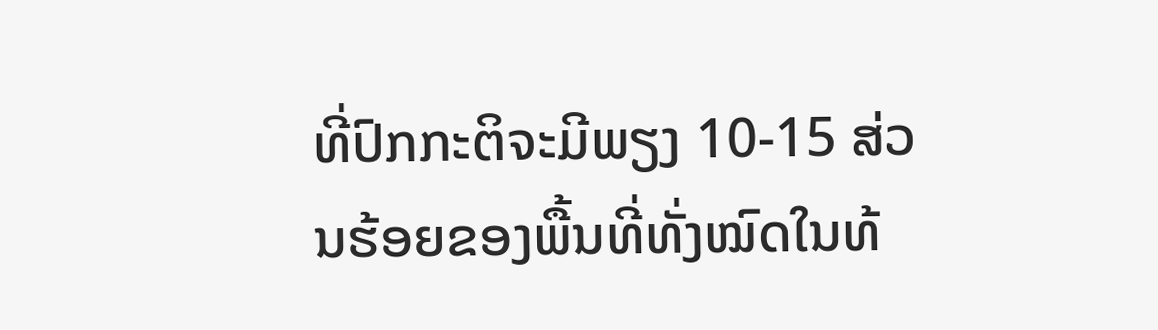ທີ່ປົກກະຕິຈະມີພຽງ 10-15 ສ່ວນຮ້ອຍຂອງພື້ນທີ່ທັ່ງໝົດໃນທ້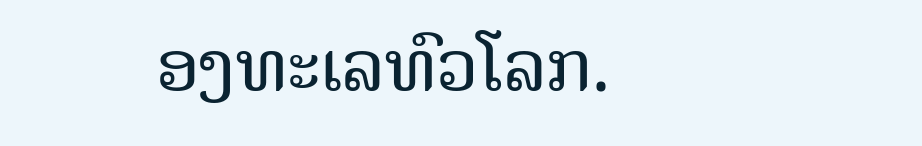ອງທະເລທົວໂລກ.